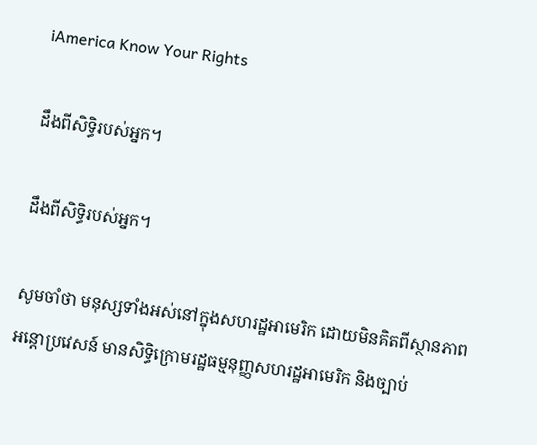iAmerica Know Your Rights

ដឹងពីសិទ្ធិរបស់អ្នក។

ដឹងពីសិទ្ធិរបស់អ្នក។

សូមចាំថា មនុស្សទាំងអស់នៅក្នុងសហរដ្ឋអាមេរិក ដោយមិនគិតពីស្ថានភាពអន្តោប្រវេសន៍ មានសិទ្ធិក្រោមរដ្ឋធម្មនុញ្ញសហរដ្ឋអាមេរិក និងច្បាប់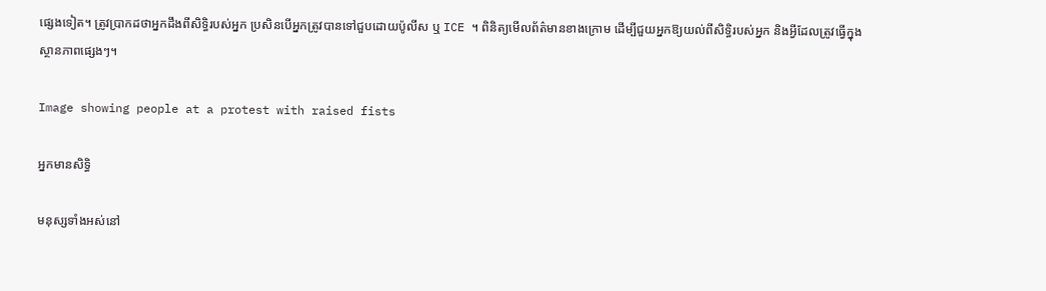ផ្សេងទៀត។ ត្រូវប្រាកដថាអ្នកដឹងពីសិទ្ធិរបស់អ្នក ប្រសិនបើអ្នកត្រូវបានទៅជួបដោយប៉ូលីស ឬ ICE ។ ពិនិត្យមើលព័ត៌មានខាងក្រោម ដើម្បីជួយអ្នកឱ្យយល់ពីសិទ្ធិរបស់អ្នក និងអ្វីដែលត្រូវធ្វើក្នុងស្ថានភាពផ្សេងៗ។

Image showing people at a protest with raised fists

អ្នកមានសិទ្ធិ

មនុស្សទាំងអស់នៅ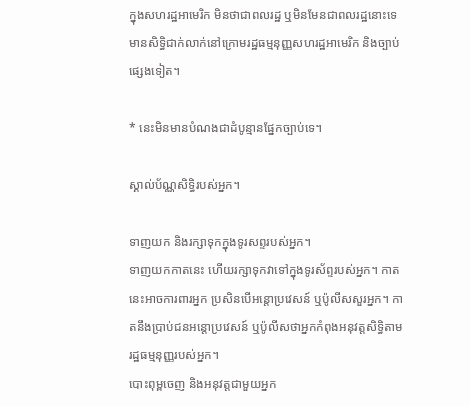ក្នុងសហរដ្ឋអាមេរិក មិនថាជាពលរដ្ឋ ឬមិនមែនជាពលរដ្ឋនោះទេ មានសិទ្ធិជាក់លាក់នៅក្រោមរដ្ឋធម្មនុញ្ញសហរដ្ឋអាមេរិក និងច្បាប់ផ្សេងទៀត។

* នេះមិនមានបំណងជាដំបូន្មានផ្នែកច្បាប់ទេ។

ស្គាល់ប័ណ្ណសិទ្ធិរបស់អ្នក។

ទាញយក និងរក្សាទុកក្នុងទូរសព្ទរបស់អ្នក។
ទាញយកកាតនេះ ហើយរក្សាទុកវាទៅក្នុងទូរស័ព្ទរបស់អ្នក។ កាតនេះអាចការពារអ្នក ប្រសិនបើអន្តោប្រវេសន៍ ឬប៉ូលីសសួរអ្នក។ កាតនឹងប្រាប់ជនអន្តោប្រវេសន៍ ឬប៉ូលីសថាអ្នកកំពុងអនុវត្តសិទ្ធិតាមរដ្ឋធម្មនុញ្ញរបស់អ្នក។
បោះពុម្ពចេញ និងអនុវត្តជាមួយអ្នក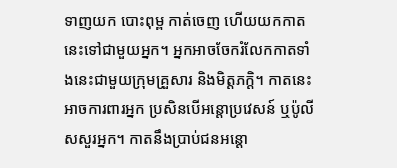ទាញយក បោះពុម្ព កាត់ចេញ ហើយយកកាតនេះទៅជាមួយអ្នក។ អ្នកអាចចែករំលែកកាតទាំងនេះជាមួយក្រុមគ្រួសារ និងមិត្តភក្តិ។ កាតនេះអាចការពារអ្នក ប្រសិនបើអន្តោប្រវេសន៍ ឬប៉ូលីសសួរអ្នក។ កាតនឹងប្រាប់ជនអន្តោ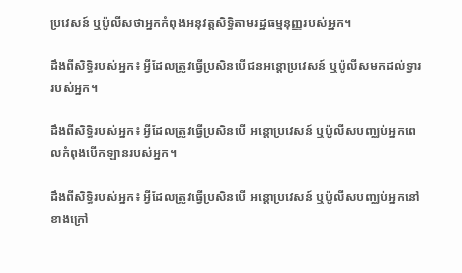ប្រវេសន៍ ឬប៉ូលីសថាអ្នកកំពុងអនុវត្តសិទ្ធិតាមរដ្ឋធម្មនុញ្ញរបស់អ្នក។

ដឹងពីសិទ្ធិរបស់អ្នក៖ អ្វីដែលត្រូវធ្វើប្រសិនបើជនអន្តោប្រវេសន៍ ឬប៉ូលីសមកដល់ទ្វាររបស់អ្នក។

ដឹងពីសិទ្ធិរបស់អ្នក៖ អ្វីដែលត្រូវធ្វើប្រសិនបើ អន្តោប្រវេសន៍ ឬប៉ូលីសបញ្ឈប់អ្នកពេលកំពុងបើកឡានរបស់អ្នក។

ដឹងពីសិទ្ធិរបស់អ្នក៖ អ្វីដែលត្រូវធ្វើប្រសិនបើ អន្តោប្រវេសន៍ ឬប៉ូលីសបញ្ឈប់អ្នកនៅខាងក្រៅ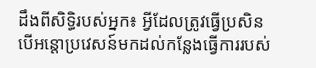ដឹងពីសិទ្ធិរបស់អ្នក៖ អ្វីដែលត្រូវធ្វើប្រសិនបើអន្តោប្រវេសន៍មកដល់កន្លែងធ្វើការរបស់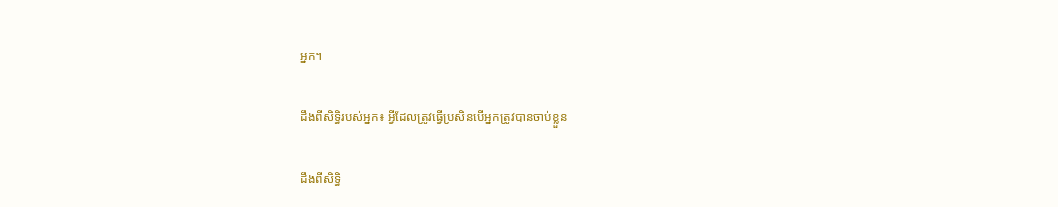អ្នក។

ដឹងពីសិទ្ធិរបស់អ្នក៖ អ្វីដែលត្រូវធ្វើប្រសិនបើអ្នកត្រូវបានចាប់ខ្លួន

ដឹងពីសិទ្ធិ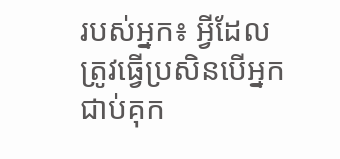របស់អ្នក៖ អ្វីដែលត្រូវធ្វើប្រសិនបើអ្នកជាប់គុក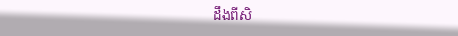ដឹងពីសិ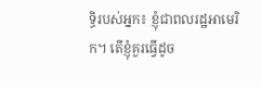ទ្ធិរបស់អ្នក៖ ខ្ញុំជាពលរដ្ឋអាមេរិក។ តើខ្ញុំគួរធ្វើដូច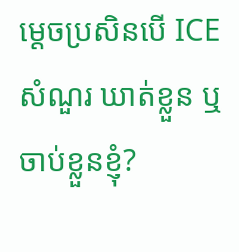ម្តេចប្រសិនបើ ICE សំណួរ ឃាត់ខ្លួន ឬចាប់ខ្លួនខ្ញុំ?